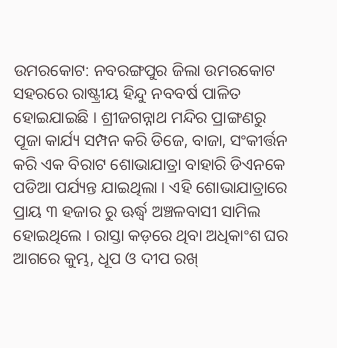ଉମରକୋଟ: ନବରଙ୍ଗପୁର ଜିଲା ଉମରକୋଟ ସହରରେ ରାଷ୍ଟ୍ରୀୟ ହିନ୍ଦୁ ନବବର୍ଷ ପାଳିତ ହୋଇଯାଇଛି । ଶ୍ରୀଜଗନ୍ନାଥ ମନ୍ଦିର ପ୍ରାଙ୍ଗଣରୁ ପୂଜା କାର୍ଯ୍ୟ ସମ୍ପନ କରି ଡିଜେ, ବାଜା, ସଂକୀର୍ତ୍ତନ କରି ଏକ ବିରାଟ ଶୋଭାଯାତ୍ରା ବାହାରି ଡିଏନକେ ପଡିଆ ପର୍ଯ୍ୟନ୍ତ ଯାଇଥିଲା । ଏହି ଶୋଭାଯାତ୍ରାରେ ପ୍ରାୟ ୩ ହଜାର ରୁ ଊର୍ଦ୍ଧ୍ୱ ଅଞ୍ଚଳବାସୀ ସାମିଲ ହୋଇଥିଲେ । ରାସ୍ତା କଡ଼ରେ ଥିବା ଅଧିକାଂଶ ଘର ଆଗରେ କୁମ୍ଭ, ଧୂପ ଓ ଦୀପ ରଖ୍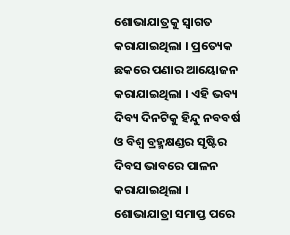ଶୋଭାଯାତ୍ରକୁ ସ୍ୱାଗତ କରାଯାଇଥିଲା । ପ୍ରତ୍ୟେକ ଛକରେ ପଣାର ଆୟୋଜନ କରାଯାଇଥିଲା । ଏହି ଭବ୍ୟ ଦିବ୍ୟ ଦିନଟିକୁ ହିନ୍ଦୁ ନବବର୍ଷ ଓ ବିଶ୍ୱ ବ୍ରହ୍ମକ୍ଷଣ୍ଡର ସୃଷ୍ଟିର ଦିବସ ଭାବରେ ପାଳନ କରାଯାଇଥିଲା । ଶୋଭାଯାତ୍ରା ସମାପ୍ତ ପରେ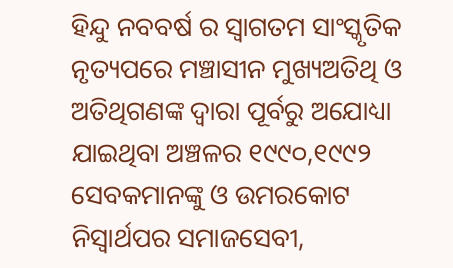ହିନ୍ଦୁ ନବବର୍ଷ ର ସ୍ୱାଗତମ ସାଂସ୍କୃତିକ ନୃତ୍ୟପରେ ମଞ୍ଚାସୀନ ମୁଖ୍ୟଅତିଥି ଓ ଅତିଥିଗଣଙ୍କ ଦ୍ୱାରା ପୂର୍ବରୁ ଅଯୋଧ୍ୟା ଯାଇଥିବା ଅଞ୍ଚଳର ୧୯୯୦,୧୯୯୨ ସେବକମାନଙ୍କୁ ଓ ଉମରକୋଟ ନିସ୍ୱାର୍ଥପର ସମାଜସେବୀ,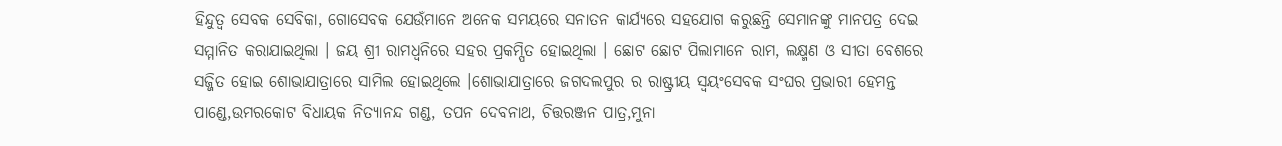ହିନ୍ଦୁତ୍ୱ ସେବକ ସେବିକା, ଗୋସେବକ ଯେଉଁମାନେ ଅନେକ ସମୟରେ ସନାତନ କାର୍ଯ୍ୟରେ ସହଯୋଗ କରୁଛନ୍ତି ସେମାନଙ୍କୁ ମାନପତ୍ର ଦେଇ ସମ୍ମାନିତ କରାଯାଇଥିଲା । ଜୟ ଶ୍ରୀ ରାମଧ୍ୱନିରେ ସହର ପ୍ରକମ୍ପିତ ହୋଇଥିଲା । ଛୋଟ ଛୋଟ ପିଲାମାନେ ରାମ, ଲକ୍ଷ୍ମଣ ଓ ସୀତା ବେଶରେ ସଜ୍ଜିତ ହୋଇ ଶୋଭାଯାତ୍ରାରେ ସାମିଲ ହୋଇଥିଲେ ।ଶୋଭାଯାତ୍ରାରେ ଜଗଦଲପୁର ର ରାଷ୍ଟ୍ରୀୟ ସ୍ୱୟଂସେବକ ସଂଘର ପ୍ରଭାରୀ ହେମନ୍ତ ପାଣ୍ଡେ,ଉମରକୋଟ ବିଧାୟକ ନିତ୍ୟାନନ୍ଦ ଗଣ୍ଡ, ତପନ ଦେବନାଥ, ଚିତ୍ତରଞ୍ଜନ ପାତ୍ର,ମୁନା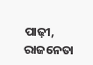ପାଢ଼ୀ, ରାଜନେତା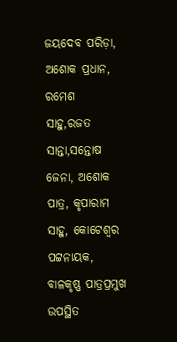ଜୟଦେବ ପରିଡ଼ା, ଅଶୋକ ପ୍ରଧାନ, ରମେଶ ସାହୁ,ରଜତ ସାନ୍ତା,ସନ୍ତୋଷ ଜେନା, ଅଶୋକ ପାତ୍ର, କୃପାରାମ ସାହୁ, କୋଟେଶ୍ୱର ପଟ୍ଟନାୟକ, ବାଳକୃଷ୍ଣ ପାତ୍ରପ୍ରମୁଖ ଉପସ୍ଥିତ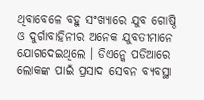ଥିବାବେଳେ ବହୁ ସଂଖ୍ୟାରେ ଯୁବ ଗୋଷ୍ଠି ଓ ଦୁର୍ଗାବାହିନୀର ଅନେକ ଯୁବତୀମାନେ ଯୋଗଦେଇଥିଲେ । ଡିଏନ୍କେ ପଡିଆରେ ଲୋକଙ୍କ ପାଇଁ ପ୍ରସାଦ ସେବନ ବ୍ୟବସ୍ଥା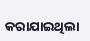କରାଯାଇଥିଲା